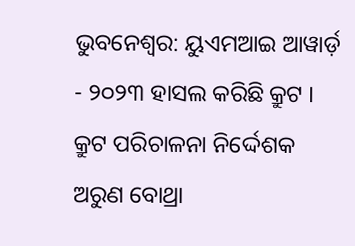ଭୁବନେଶ୍ବର: ୟୁଏମଆଇ ଆୱାର୍ଡ଼ - ୨୦୨୩ ହାସଲ କରିଛି କ୍ରୁଟ । କ୍ରୁଟ ପରିଚାଳନା ନିର୍ଦ୍ଦେଶକ ଅରୁଣ ବୋଥ୍ରା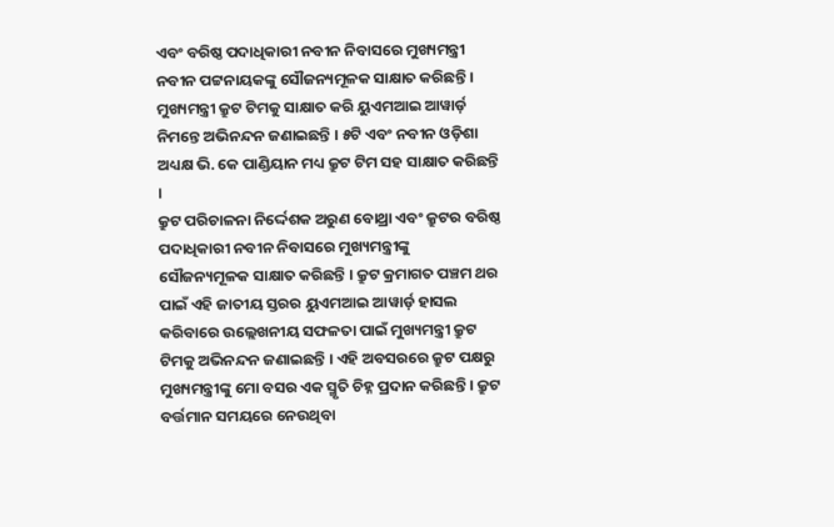ଏବଂ ବରିଷ୍ଠ ପଦାଧିକାରୀ ନବୀନ ନିବାସରେ ମୁଖ୍ୟମନ୍ତ୍ରୀ ନବୀନ ପଟ୍ଟନାୟକଙ୍କୁ ସୌଜନ୍ୟମୂଳକ ସାକ୍ଷାତ କରିଛନ୍ତି । ମୁଖ୍ୟମନ୍ତ୍ରୀ କ୍ରୁଟ ଟିମକୁ ସାକ୍ଷାତ କରି ୟୁଏମଆଇ ଆୱାର୍ଡ଼ ନିମନ୍ତେ ଅଭିନନ୍ଦନ ଜଣାଇଛନ୍ତି । ୫ଟି ଏବଂ ନବୀନ ଓଡ଼ିଶା ଅଧ୍ୟକ୍ଷ ଭି. କେ ପାଣ୍ଡିୟାନ ମଧ୍ୟ କ୍ରୁଟ ଟିମ ସହ ସାକ୍ଷାତ କରିଛନ୍ତି ।
କ୍ରୁଟ ପରିଚାଳନା ନିର୍ଦ୍ଦେଶକ ଅରୁଣ ବୋଥ୍ରା ଏବଂ କ୍ରୁଟର ବରିଷ୍ଠ ପଦାଧିକାରୀ ନବୀନ ନିବାସରେ ମୁଖ୍ୟମନ୍ତ୍ରୀଙ୍କୁ ସୌଜନ୍ୟମୂଳକ ସାକ୍ଷାତ କରିଛନ୍ତି । କ୍ରୁଟ କ୍ରମାଗତ ପଞ୍ଚମ ଥର ପାଇଁ ଏହି ଜାତୀୟ ସ୍ତରର ୟୁଏମଆଇ ଆୱାର୍ଡ଼ ହାସଲ କରିବାରେ ଉଲ୍ଲେଖନୀୟ ସଫଳତା ପାଇଁ ମୁଖ୍ୟମନ୍ତ୍ରୀ କ୍ରୁଟ ଟିମକୁ ଅଭିନନ୍ଦନ ଜଣାଇଛନ୍ତି । ଏହି ଅବସରରେ କ୍ରୁଟ ପକ୍ଷରୁ ମୁଖ୍ୟମନ୍ତ୍ରୀଙ୍କୁ ମୋ ବସର ଏକ ସ୍ମୃତି ଚିହ୍ନ ପ୍ରଦାନ କରିଛନ୍ତି । କ୍ରୁଟ ବର୍ତ୍ତମାନ ସମୟରେ ନେଉଥିବା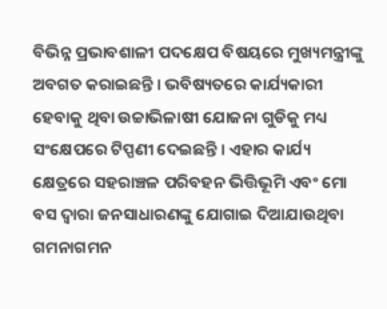ବିଭିନ୍ନ ପ୍ରଭାବଶାଳୀ ପଦକ୍ଷେପ ବିଷୟରେ ମୁଖ୍ୟମନ୍ତ୍ରୀଙ୍କୁ ଅବଗତ କରାଇଛନ୍ତି । ଭବିଷ୍ୟତରେ କାର୍ଯ୍ୟକାରୀ ହେବାକୁ ଥିବା ଉଚ୍ଚାଭିଳାଷୀ ଯୋଜନା ଗୁଡିକୁ ମଧ୍ୟ ସଂକ୍ଷେପରେ ଟିପ୍ପଣୀ ଦେଇଛନ୍ତି । ଏହାର କାର୍ଯ୍ୟ କ୍ଷେତ୍ରରେ ସହରାଞ୍ଚଳ ପରିବହନ ଭିତ୍ତିଭୂମି ଏବଂ ମୋ ବସ ଦ୍ୱାରା ଜନସାଧାରଣଙ୍କୁ ଯୋଗାଇ ଦିଆଯାଉଥିବା ଗମନାଗମନ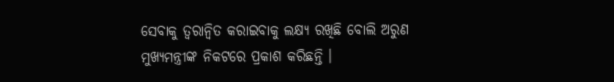ସେବାକୁ ତ୍ବରାନ୍ବିତ କରାଇବାକୁ ଲକ୍ଷ୍ୟ ରଖିଛି ବୋଲି ଅରୁଣ ମୁଖ୍ୟମନ୍ତ୍ରୀଙ୍କ ନିକଟରେ ପ୍ରକାଶ କରିଛନ୍ତି ।